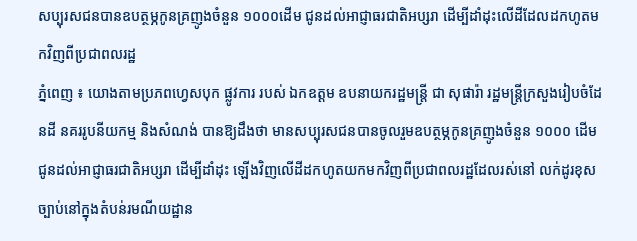សប្បុរសជនបានឧបត្ថម្ភកូនគ្រញូងចំនួន ១០០០ដើម ជូនដល់អាជ្ញាធរជាតិអប្សរា ដើម្បីដាំដុះលើដីដែលដកហូតមកវិញពីប្រជាពលរដ្ឋ
ភ្នំពេញ ៖ យោងតាមប្រភពហ្វេសបុក ផ្លូវការ របស់ ឯកឧត្តម ឧបនាយករដ្ឋមន្ត្រី ជា សុផារ៉ា រដ្ឋមន្ត្រីក្រសួងរៀបចំដែនដី នគររូបនីយកម្ម និងសំណង់ បានឱ្យដឹងថា មានសប្បុរសជនបានចូលរួមឧបត្ថម្ភកូនគ្រញូងចំនួន ១០០០ ដើមជូនដល់អាជ្ញាធរជាតិអប្សរា ដើម្បីដាំដុះ ឡើងវិញលើដីដកហូតយកមកវិញពីប្រជាពលរដ្ឋដែលរស់នៅ លក់ដូរខុសច្បាប់នៅក្នុងតំបន់រមណីយដ្ឋាន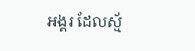អង្គរ ដែលស្ម័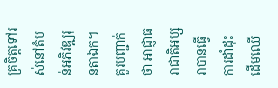គ្រចិត្តទៅរស់នៅតំបន់អភិវឌ្ឍរុនតាឯក។
គួរបញ្ជាក់ថា អាជ្ញាធរាជាតិអប្សរាបានធ្វើការដាំដុះដើមឈើ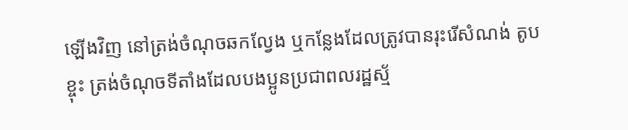ឡើងវិញ នៅត្រង់ចំណុចឆកល្វែង ឬកន្លែងដែលត្រូវបានរុះរើសំណង់ តូប ខ្ចុះ ត្រង់ចំណុចទីតាំងដែលបងប្អូនប្រជាពលរដ្ឋស្ម័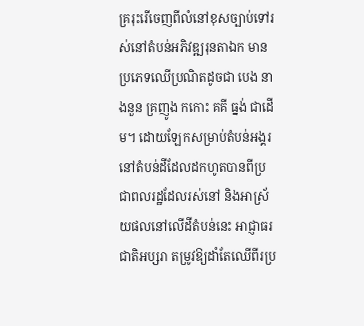គ្ររុះរើចេញពីលំនៅខុសច្បាប់ទៅរស់នៅតំបន់អភិវឌ្ឍរុនតាឯក មានប្រភេទឈើប្រណិតដូចជា បេង នាងនួន គ្រញូង កកោះ គគី ធ្នង់ ជាដើម។ ដោយឡែកសម្រាប់តំបន់អង្គរ នៅតំបន់ដីដែលដកហូតបានពីប្រជាពលរដ្ឋដែលរស់នៅ និងអាស្រ័យផលនៅលើដីតំបន់នេះ អាជ្ញាធរជាតិអប្សរា តម្រូវឱ្យដាំតែឈើពីរប្រ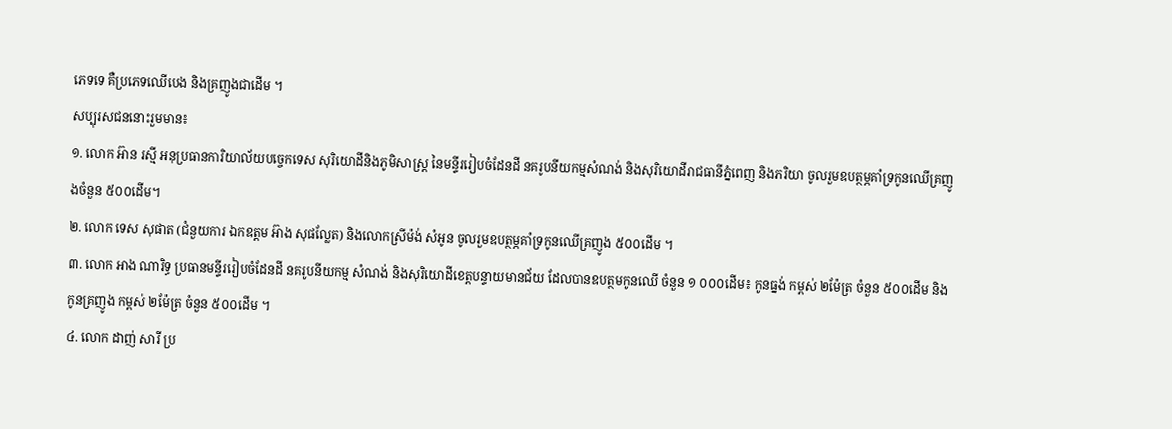ភេទទេ គឺប្រភេទឈើបេង និងគ្រញូងជាដើម ។
សប្បុរសជននោះរួមមាន៖
១. លោក អ៊ាន រស្មី អនុប្រធានការិយាល័យបច្ចេកទេស សុរិយោដីនិងភូមិសាស្រ្ត នៃមន្ទីររៀបចំដែនដី នគរូបនីយកម្មសំណង់ និងសុរិយោដីរាជធានីភ្នំពេញ និងភរិយា ចូលរួមឧបត្ថម្ភគាំទ្រកូនឈើគ្រញូងចំនួន ៥០០ដើម។
២. លោក ទេស សុផាត (ជំនួយការ ឯកឧត្តម អ៊ាង សុផល្លែត) និងលោកស្រីម៉ង់ សំអូន ចូលរួមឧបត្ថម្ភគាំទ្រកូនឈើគ្រញូង ៥០០ដើម ។
៣. លោក អាង ណារិទ្ធ ប្រធានមន្ទីររៀបចំដែនដី នគរូបនីយកម្ម សំណង់ និងសុរិយោដីខេត្តបន្ទាយមានជ័យ ដែលបានឧបត្ថមកូនឈើ ចំនួន ១ ០០០ដើម៖ កូនធ្នង់ កម្ពស់ ២ម៉ែត្រ ចំនួន ៥០០ដើម និងកូនគ្រញូង កម្ពស់ ២ម៉ែត្រ ចំនួន ៥០០ដើម ។
៤. លោក ដាញ់ សារី ប្រ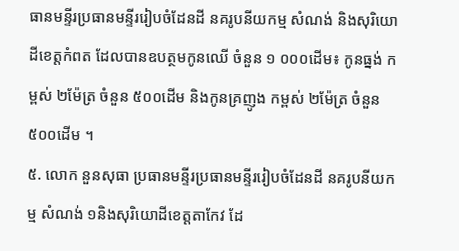ធានមន្ទីរប្រធានមន្ទីររៀបចំដែនដី នគរូបនីយកម្ម សំណង់ និងសុរិយោដីខេត្តកំពត ដែលបានឧបត្ថមកូនឈើ ចំនួន ១ ០០០ដើម៖ កូនធ្នង់ កម្ពស់ ២ម៉ែត្រ ចំនួន ៥០០ដើម និងកូនគ្រញូង កម្ពស់ ២ម៉ែត្រ ចំនួន ៥០០ដើម ។
៥. លោក នួនសុធា ប្រធានមន្ទីរប្រធានមន្ទីររៀបចំដែនដី នគរូបនីយកម្ម សំណង់ ១និងសុរិយោដីខេត្តតាកែវ ដែ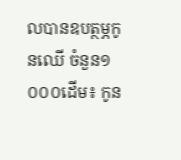លបានឧបត្ថម្ភកូនឈើ ចំនួន១ ០០០ដើម៖ កូន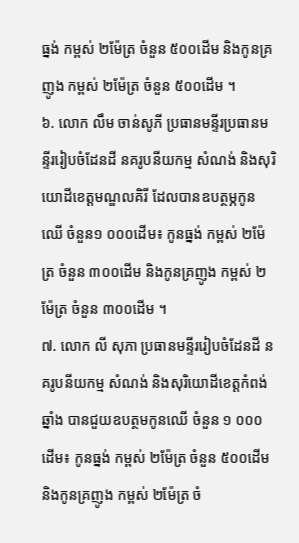ធ្នង់ កម្ពស់ ២ម៉ែត្រ ចំនួន ៥០០ដើម និងកូនគ្រញូង កម្ពស់ ២ម៉ែត្រ ចំនួន ៥០០ដើម ។
៦. លោក លឹម ចាន់សូភី ប្រធានមន្ទីរប្រធានមន្ទីររៀបចំដែនដី នគរូបនីយកម្ម សំណង់ និងសុរិយោដីខេត្តមណ្ឌលគិរី ដែលបានឧបត្ថម្ភកូនឈើ ចំនួន១ ០០០ដើម៖ កូនធ្នង់ កម្ពស់ ២ម៉ែត្រ ចំនួន ៣០០ដើម និងកូនគ្រញូង កម្ពស់ ២ម៉ែត្រ ចំនួន ៣០០ដើម ។
៧. លោក លី សុភា ប្រធានមន្ទីររៀបចំដែនដី នគរូបនីយកម្ម សំណង់ និងសុរិយោដីខេត្តកំពង់ឆ្នាំង បានជួយឧបត្ថមកូនឈើ ចំនួន ១ ០០០ដើម៖ កូនធ្នង់ កម្ពស់ ២ម៉ែត្រ ចំនួន ៥០០ដើម និងកូនគ្រញូង កម្ពស់ ២ម៉ែត្រ ចំ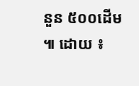នួន ៥០០ដើម ៕ ដោយ ៖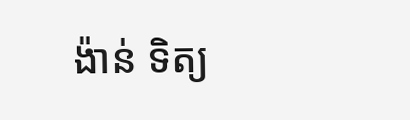ង៉ាន់ ទិត្យ